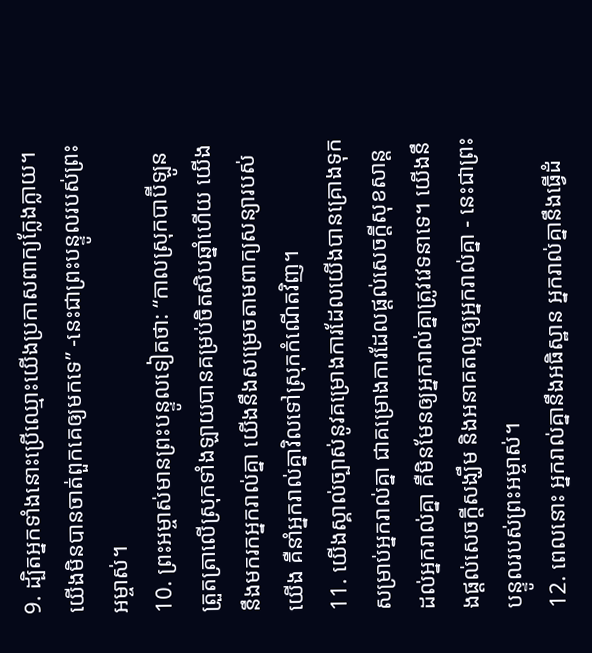9. ដ្បិតអ្នកទាំងនោះប្រើឈ្មោះយើងប្រកាសពាក្យក្លែងក្លាយ។ យើងមិនបានចាត់ពួកគេឲ្យមកទេ” -នេះជាព្រះបន្ទូលរបស់ព្រះអម្ចាស់។
10. ព្រះអម្ចាស់មានព្រះបន្ទូលទៀតថា: “កាលស្រុកបាប៊ីឡូនត្រួតត្រាលើស្រុកទាំងឡាយបានគម្រប់ចិតសិបឆ្នាំហើយ យើងនឹងមករកអ្នករាល់គ្នា យើងនឹងសម្រេចតាមពាក្យសន្យារបស់យើង គឺនាំអ្នករាល់គ្នាវិលទៅស្រុកកំណើតវិញ។
11. យើងស្គាល់ច្បាស់នូវគម្រោងការដែលយើងបានគ្រោងទុក សម្រាប់អ្នករាល់គ្នា ជាគម្រោងការដែលផ្ដល់សេចក្ដីសុខសាន្តដល់អ្នករាល់គ្នា គឺមិនមែនឲ្យអ្នករាល់គ្នាត្រូវវេទនាទេ។ យើងនឹងផ្ដល់សេចក្ដីសង្ឃឹម និងអនាគតល្អឲ្យអ្នករាល់គ្នា - នេះជាព្រះបន្ទូលរបស់ព្រះអម្ចាស់។
12. ពេលនោះ អ្នករាល់គ្នានឹងអធិស្ឋាន អ្នករាល់គ្នានឹងធ្វើដំ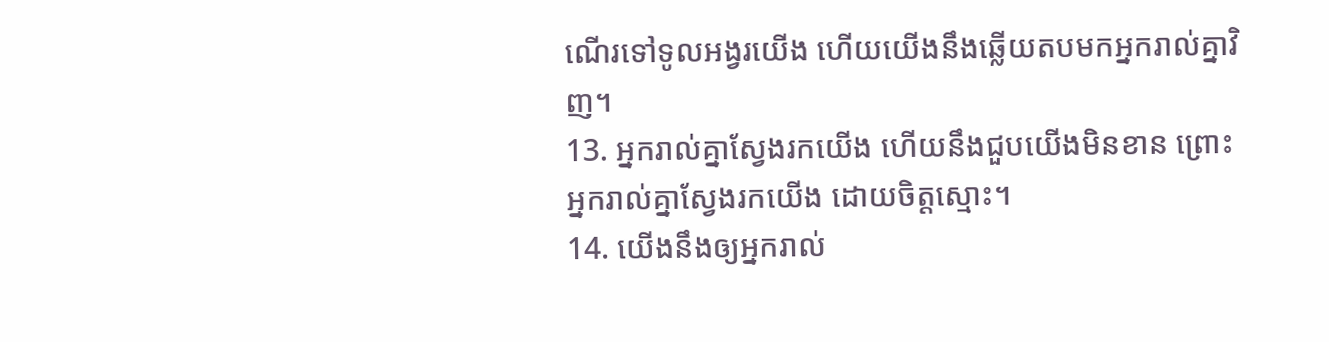ណើរទៅទូលអង្វរយើង ហើយយើងនឹងឆ្លើយតបមកអ្នករាល់គ្នាវិញ។
13. អ្នករាល់គ្នាស្វែងរកយើង ហើយនឹងជួបយើងមិនខាន ព្រោះអ្នករាល់គ្នាស្វែងរកយើង ដោយចិត្តស្មោះ។
14. យើងនឹងឲ្យអ្នករាល់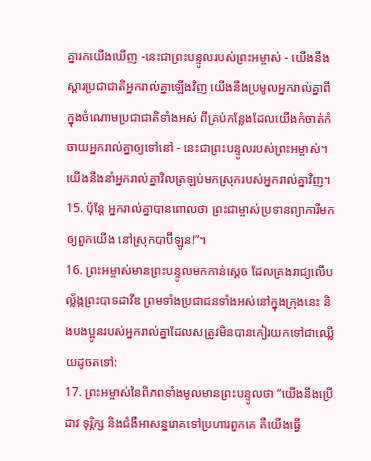គ្នារកយើងឃើញ -នេះជាព្រះបន្ទូលរបស់ព្រះអម្ចាស់ - យើងនឹងស្ដារប្រជាជាតិអ្នករាល់គ្នាឡើងវិញ យើងនឹងប្រមូលអ្នករាល់គ្នាពីក្នុងចំណោមប្រជាជាតិទាំងអស់ ពីគ្រប់កន្លែងដែលយើងកំចាត់កំចាយអ្នករាល់គ្នាឲ្យទៅនៅ - នេះជាព្រះបន្ទូលរបស់ព្រះអម្ចាស់។ យើងនឹងនាំអ្នករាល់គ្នាវិលត្រឡប់មកស្រុករបស់អ្នករាល់គ្នាវិញ។
15. ប៉ុន្តែ អ្នករាល់គ្នាបានពោលថា ព្រះជាម្ចាស់ប្រទានព្យាការីមកឲ្យពួកយើង នៅស្រុកបាប៊ីឡូន!”។
16. ព្រះអម្ចាស់មានព្រះបន្ទូលមកកាន់ស្ដេច ដែលគ្រងរាជ្យលើបល្ល័ង្កព្រះបាទដាវីឌ ព្រមទាំងប្រជាជនទាំងអស់នៅក្នុងក្រុងនេះ និងបងប្អូនរបស់អ្នករាល់គ្នាដែលសត្រូវមិនបានកៀរយកទៅជាឈ្លើយដូចតទៅ:
17. ព្រះអម្ចាស់នៃពិភពទាំងមូលមានព្រះបន្ទូលថា “យើងនឹងប្រើដាវ ទុរ្ភិក្ស និងជំងឺអាសន្នរោគទៅប្រហារពួកគេ គឺយើងធ្វើ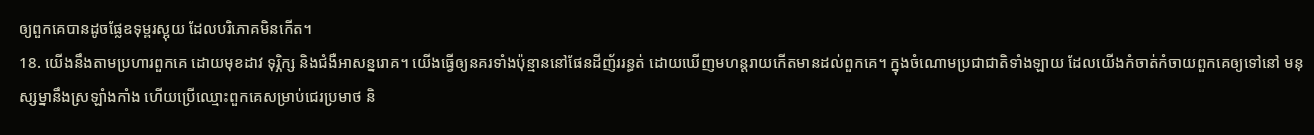ឲ្យពួកគេបានដូចផ្លែឧទុម្ពរស្អុយ ដែលបរិភោគមិនកើត។
18. យើងនឹងតាមប្រហារពួកគេ ដោយមុខដាវ ទុរ្ភិក្ស និងជំងឺអាសន្នរោគ។ យើងធ្វើឲ្យនគរទាំងប៉ុន្មាននៅផែនដីញ័ររន្ធត់ ដោយឃើញមហន្តរាយកើតមានដល់ពួកគេ។ ក្នុងចំណោមប្រជាជាតិទាំងឡាយ ដែលយើងកំចាត់កំចាយពួកគេឲ្យទៅនៅ មនុស្សម្នានឹងស្រឡាំងកាំង ហើយប្រើឈ្មោះពួកគេសម្រាប់ជេរប្រមាថ និ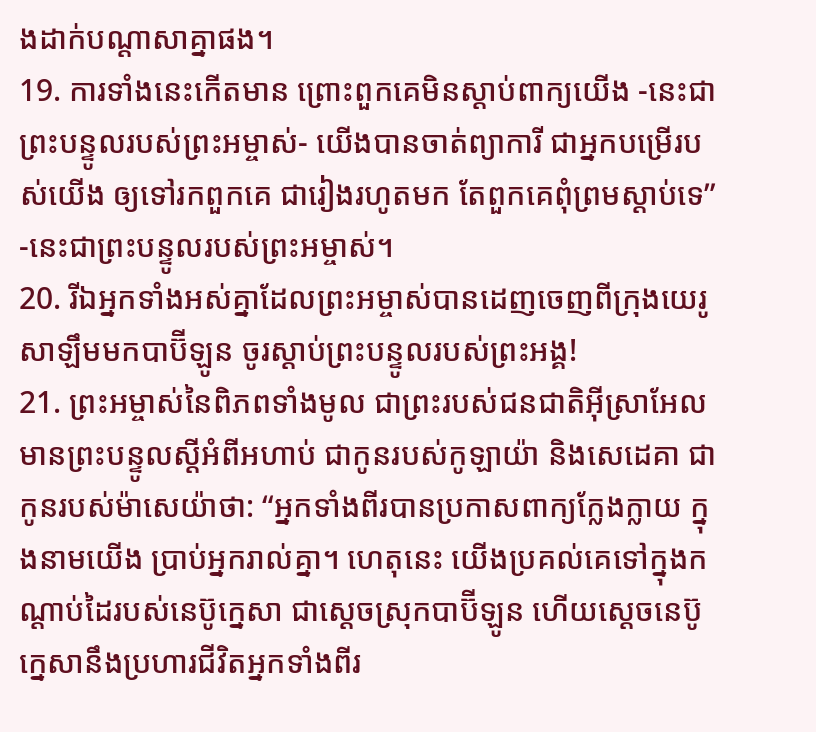ងដាក់បណ្ដាសាគ្នាផង។
19. ការទាំងនេះកើតមាន ព្រោះពួកគេមិនស្ដាប់ពាក្យយើង -នេះជាព្រះបន្ទូលរបស់ព្រះអម្ចាស់- យើងបានចាត់ព្យាការី ជាអ្នកបម្រើរបស់យើង ឲ្យទៅរកពួកគេ ជារៀងរហូតមក តែពួកគេពុំព្រមស្ដាប់ទេ” -នេះជាព្រះបន្ទូលរបស់ព្រះអម្ចាស់។
20. រីឯអ្នកទាំងអស់គ្នាដែលព្រះអម្ចាស់បានដេញចេញពីក្រុងយេរូសាឡឹមមកបាប៊ីឡូន ចូរស្ដាប់ព្រះបន្ទូលរបស់ព្រះអង្គ!
21. ព្រះអម្ចាស់នៃពិភពទាំងមូល ជាព្រះរបស់ជនជាតិអ៊ីស្រាអែល មានព្រះបន្ទូលស្ដីអំពីអហាប់ ជាកូនរបស់កូឡាយ៉ា និងសេដេគា ជាកូនរបស់ម៉ាសេយ៉ាថា: “អ្នកទាំងពីរបានប្រកាសពាក្យក្លែងក្លាយ ក្នុងនាមយើង ប្រាប់អ្នករាល់គ្នា។ ហេតុនេះ យើងប្រគល់គេទៅក្នុងកណ្ដាប់ដៃរបស់នេប៊ូក្នេសា ជាស្ដេចស្រុកបាប៊ីឡូន ហើយស្ដេចនេប៊ូក្នេសានឹងប្រហារជីវិតអ្នកទាំងពីរ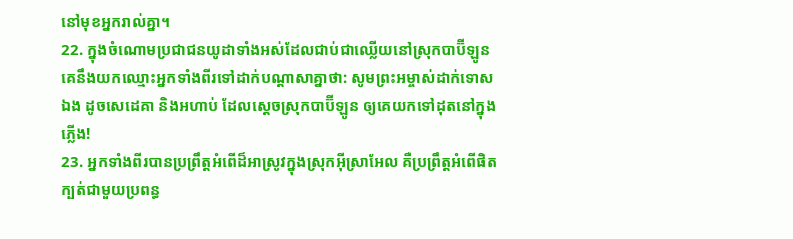នៅមុខអ្នករាល់គ្នា។
22. ក្នុងចំណោមប្រជាជនយូដាទាំងអស់ដែលជាប់ជាឈ្លើយនៅស្រុកបាប៊ីឡូន គេនឹងយកឈ្មោះអ្នកទាំងពីរទៅដាក់បណ្ដាសាគ្នាថា: សូមព្រះអម្ចាស់ដាក់ទោសឯង ដូចសេដេគា និងអហាប់ ដែលស្ដេចស្រុកបាប៊ីឡូន ឲ្យគេយកទៅដុតនៅក្នុងភ្លើង!
23. អ្នកទាំងពីរបានប្រព្រឹត្តអំពើដ៏អាស្រូវក្នុងស្រុកអ៊ីស្រាអែល គឺប្រព្រឹត្តអំពើផិតក្បត់ជាមួយប្រពន្ធ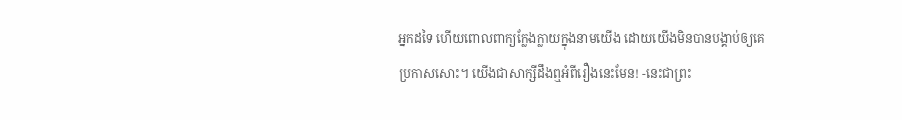អ្នកដទៃ ហើយពោលពាក្យក្លែងក្លាយក្នុងនាមយើង ដោយយើងមិនបានបង្គាប់ឲ្យគេប្រកាសសោះ។ យើងជាសាក្សីដឹងឮអំពីរឿងនេះមែន! -នេះជាព្រះ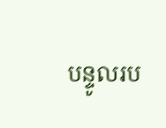បន្ទូលរប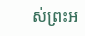ស់ព្រះអ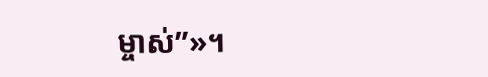ម្ចាស់”»។